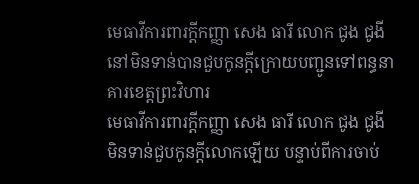មេធាវីការពារក្តីកញ្ញា សេង ធារី លោក ជូង ជូងី នៅមិនទាន់បានជួបកូនក្តីក្រោយបញ្ជូនទៅពន្ធនាគារខេត្តព្រះវិហារ
មេធាវីការពារក្តីកញ្ញា សេង ធារី លោក ជូង ជូងី មិនទាន់ជួបកូនក្តីលោកឡើយ បន្ទាប់ពីការចាប់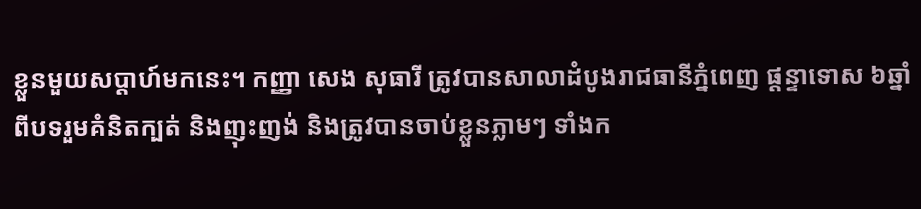ខ្លួនមួយសប្តាហ៍មកនេះ។ កញ្ញា សេង សុធារី ត្រូវបានសាលាដំបូងរាជធានីភ្នំពេញ ផ្តន្ទាទោស ៦ឆ្នាំ ពីបទរួមគំនិតក្បត់ និងញុះញង់ និងត្រូវបានចាប់ខ្លួនភ្លាមៗ ទាំងក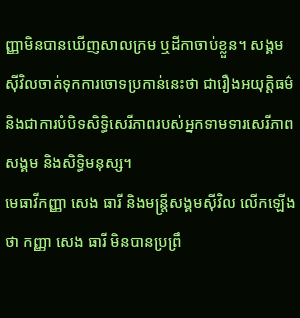ញ្ញាមិនបានឃើញសាលក្រម ឬដីកាចាប់ខ្លួន។ សង្គមស៊ីវិលចាត់ទុកការចោទប្រកាន់នេះថា ជារឿងអយុត្តិធម៌ និងជាការបំបិទសិទ្ធិសេរីភាពរបស់អ្នកទាមទារសេរីភាពសង្គម និងសិទ្ធិមនុស្ស។
មេធាវីកញ្ញា សេង ធារី និងមន្ត្រីសង្គមស៊ីវិល លើកឡើងថា កញ្ញា សេង ធារី មិនបានប្រព្រឹ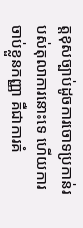ត្តខុសច្បាប់ដូចការចោទប្រកាន់របស់តុលាការនោះទេ ហើយការចាប់ខ្លួនកញ្ញា គឺជាការគំ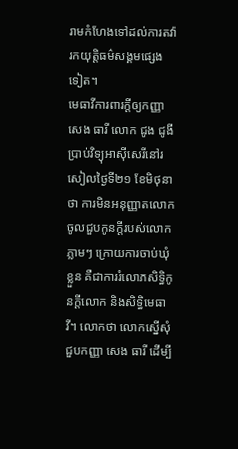រាមកំហែងទៅដល់ការតវ៉ារកយុត្តិធម៌សង្គមផ្សេងទៀត។
មេធាវីការពារក្ដីឲ្យកញ្ញា សេង ធារី លោក ជូង ជូងី ប្រាប់វិទ្យុអាស៊ីសេរីនៅរសៀលថ្ងៃទី២១ ខែមិថុនា ថា ការមិនអនុញ្ញាតលោកចូលជួបកូនក្តីរបស់លោកភ្លាមៗ ក្រោយការចាប់ឃុំខ្លួន គឺជាការរំលោភសិទ្ធិកូនក្តីលោក និងសិទ្ធិមេធាវី។ លោកថា លោកស្នើសុំជួបកញ្ញា សេង ធារី ដើម្បី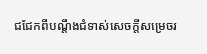ជជែកពីបណ្ដឹងជំទាស់សេចក្ដីសម្រេចរ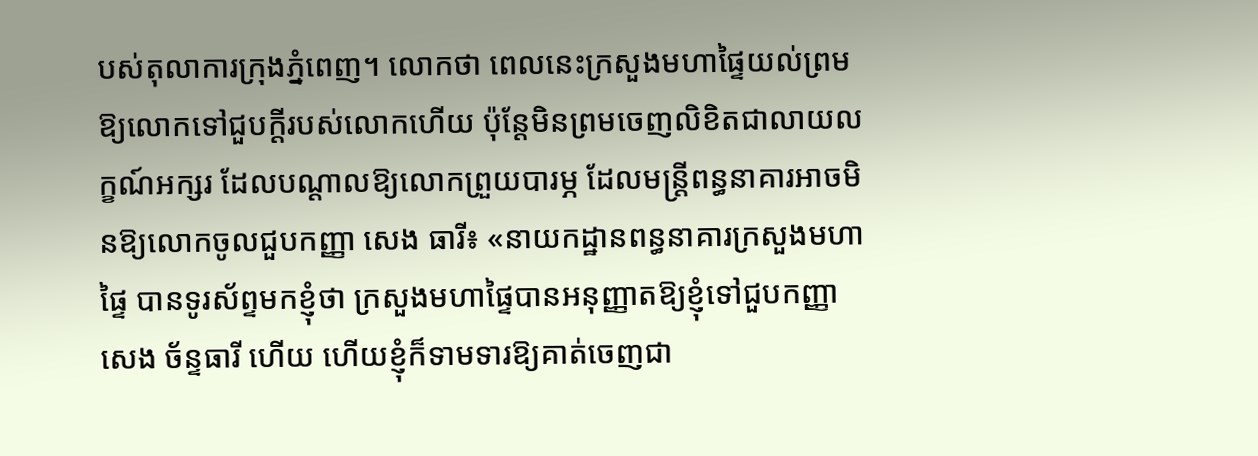បស់តុលាការក្រុងភ្នំពេញ។ លោកថា ពេលនេះក្រសួងមហាផ្ទៃយល់ព្រមឱ្យលោកទៅជួបក្ដីរបស់លោកហើយ ប៉ុន្តែមិនព្រមចេញលិខិតជាលាយលក្ខណ៍អក្សរ ដែលបណ្ដាលឱ្យលោកព្រួយបារម្ភ ដែលមន្ត្រីពន្ធនាគារអាចមិនឱ្យលោកចូលជួបកញ្ញា សេង ធារី៖ «នាយកដ្ឋានពន្ធនាគារក្រសួងមហាផ្ទៃ បានទូរស័ព្ទមកខ្ញុំថា ក្រសួងមហាផ្ទៃបានអនុញ្ញាតឱ្យខ្ញុំទៅជួបកញ្ញា សេង ច័ន្ទធារី ហើយ ហើយខ្ញុំក៏ទាមទារឱ្យគាត់ចេញជា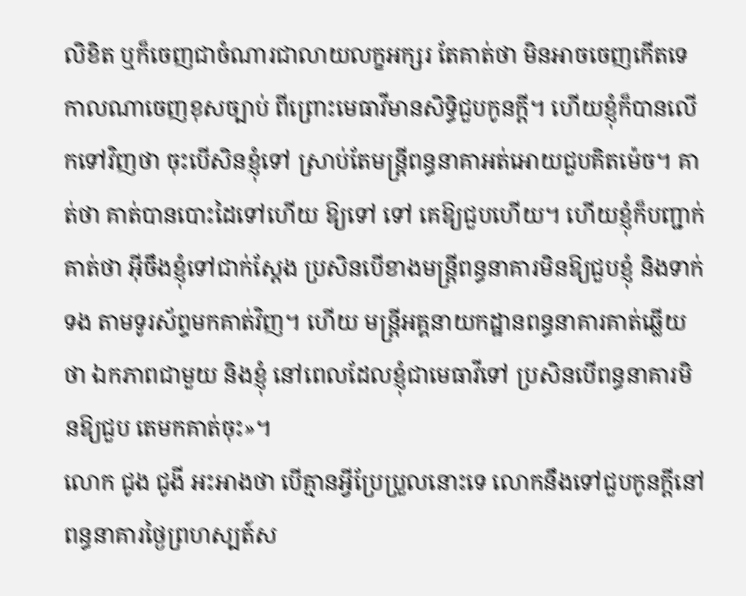លិខិត ឬក៏ចេញជាចំណារជាលាយលក្ខអក្សរ តែគាត់ថា មិនអាចចេញកើតទេ កាលណាចេញខុសច្បាប់ ពីព្រោះមេធាវីមានសិទ្ធិជួបកូនក្តី។ ហើយខ្ញុំក៏បានលើកទៅវិញថា ចុះបើសិនខ្ញុំទៅ ស្រាប់តែមន្ត្រីពន្ធនាគាអត់អោយជួបគិតម៉េច។ គាត់ថា គាត់បានបោះដៃទៅហើយ ឱ្យទៅ ទៅ គេឱ្យជួបហើយ។ ហើយខ្ញុំក៏បញ្ជាក់គាត់ថា អ៊ីចឹងខ្ញុំទៅជាក់ស្តែង ប្រសិនបើខាងមន្ត្រីពន្ធនាគារមិនឱ្យជួបខ្ញុំ និងទាក់ទង តាមទូរស័ព្ទមកគាត់វិញ។ ហើយ មន្ត្រីអគ្គនាយកដ្ឋានពន្ធនាគារគាត់ឆ្លើយថា ឯកភាពជាមួយ និងខ្ញុំ នៅពេលដែលខ្ញុំជាមេធាវីទៅ ប្រសិនបើពន្ធនាគារមិនឱ្យជួប តេមកគាត់ចុះ»។
លោក ជូង ជូងី អះអាងថា បើគ្មានអ្វីប្រែប្រួលនោះទេ លោកនឹងទៅជួបកូនក្តីនៅពន្ធនាគារថ្ងៃព្រហស្បត៍ស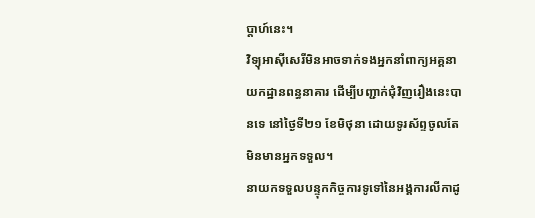ប្តាហ៍នេះ។
វិទ្យុអាស៊ីសេរីមិនអាចទាក់ទងអ្នកនាំពាក្យអគ្គនាយកដ្ឋានពន្ធនាគារ ដើម្បីបញ្ជាក់ជុំវិញរឿងនេះបានទេ នៅថ្ងៃទី២១ ខែមិថុនា ដោយទូរស័ព្ទចូលតែមិនមានអ្នកទទួល។
នាយកទទួលបន្ទុកកិច្ចការទូទៅនៃអង្គការលីកាដូ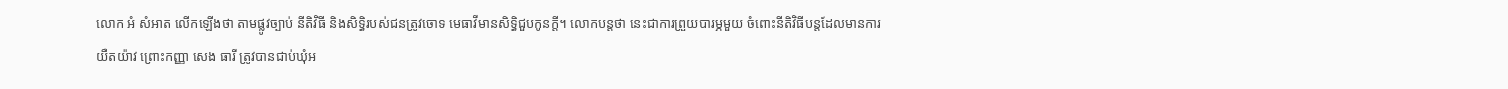លោក អំ សំអាត លើកឡើងថា តាមផ្លូវច្បាប់ នីតិវិធី និងសិទ្ធិរបស់ជនត្រូវចោទ មេធាវីមានសិទ្ធិជួបកូនក្តី។ លោកបន្តថា នេះជាការព្រួយបារម្ភមួយ ចំពោះនីតិវិធីបន្តដែលមានការយឺតយ៉ាវ ព្រោះកញ្ញា សេង ធារី ត្រូវបានជាប់ឃុំអ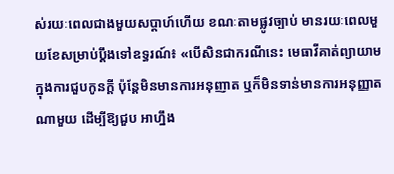ស់រយៈពេលជាងមួយសប្តាហ៍ហើយ ខណៈតាមផ្លូវច្បាប់ មានរយៈពេលមួយខែសម្រាប់ប្តឹងទៅឧទ្ធរណ៍៖ «បើសិនជាករណីនេះ មេធាវីគាត់ព្យាយាមក្នុងការជួបកូនក្តី ប៉ុន្តែមិនមានការអនុញាត ឬក៏មិនទាន់មានការអនុញ្ញាតណាមួយ ដើម្បីឱ្យជួប អាហ្នឹង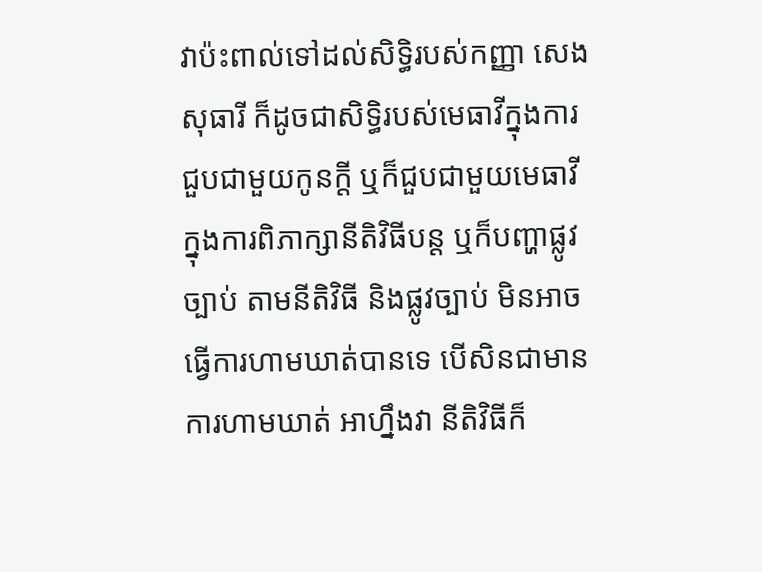វាប៉ះពាល់ទៅដល់សិទ្ធិរបស់កញ្ញា សេង សុធារី ក៏ដូចជាសិទ្ធិរបស់មេធាវីក្នុងការជួបជាមួយកូនក្តី ឬក៏ជួបជាមួយមេធាវី ក្នុងការពិភាក្សានីតិវិធីបន្ត ឬក៏បញ្ហាផ្លូវច្បាប់ តាមនីតិវិធី និងផ្លូវច្បាប់ មិនអាចធ្វើការហាមឃាត់បានទេ បើសិនជាមានការហាមឃាត់ អាហ្នឹងវា នីតិវិធីក៏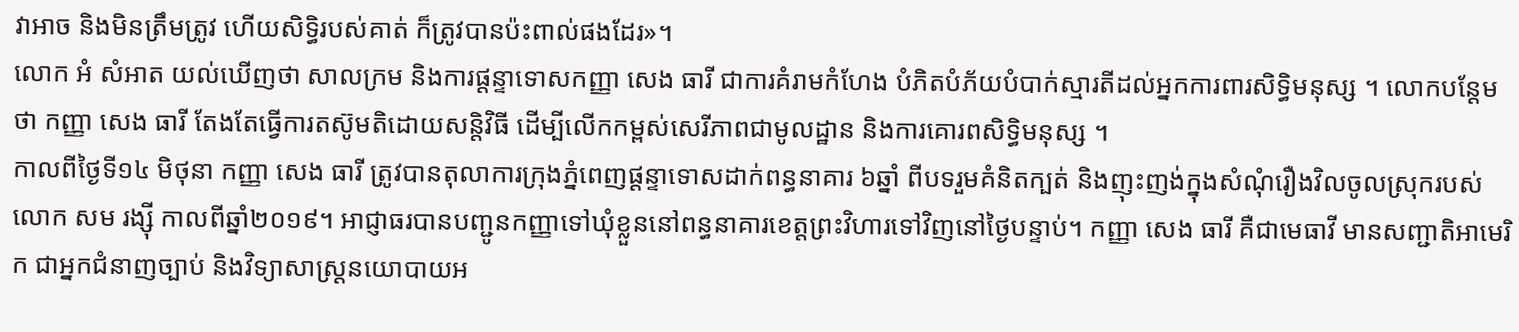វាអាច និងមិនត្រឹមត្រូវ ហើយសិទ្ធិរបស់គាត់ ក៏ត្រូវបានប៉ះពាល់ផងដែរ»។
លោក អំ សំអាត យល់ឃើញថា សាលក្រម និងការផ្តន្ទាទោសកញ្ញា សេង ធារី ជាការគំរាមកំហែង បំភិតបំភ័យបំបាក់ស្មារតីដល់អ្នកការពារសិទ្ធិមនុស្ស ។ លោកបន្តែមថា កញ្ញា សេង ធារី តែងតែធ្វើការតស៊ូមតិដោយសន្តិវិធី ដើម្បីលើកកម្ពស់សេរីភាពជាមូលដ្ឋាន និងការគោរពសិទ្ធិមនុស្ស ។
កាលពីថ្ងៃទី១៤ មិថុនា កញ្ញា សេង ធារី ត្រូវបានតុលាការក្រុងភ្នំពេញផ្ដន្ទាទោសដាក់ពន្ធនាគារ ៦ឆ្នាំ ពីបទរួមគំនិតក្បត់ និងញុះញង់ក្នុងសំណុំរឿងវិលចូលស្រុករបស់លោក សម រង្ស៊ី កាលពីឆ្នាំ២០១៩។ អាជ្ញាធរបានបញ្ជូនកញ្ញាទៅឃុំខ្លួននៅពន្ធនាគារខេត្តព្រះវិហារទៅវិញនៅថ្ងៃបន្ទាប់។ កញ្ញា សេង ធារី គឺជាមេធាវី មានសញ្ជាតិអាមេរិក ជាអ្នកជំនាញច្បាប់ និងវិទ្យាសាស្ត្រនយោបាយអ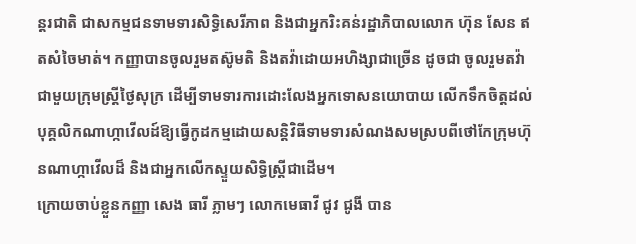ន្តរជាតិ ជាសកម្មជនទាមទារសិទ្ធិសេរីភាព និងជាអ្នករិះគន់រដ្ឋាភិបាលលោក ហ៊ុន សែន ឥតសំចៃមាត់។ កញ្ញាបានចូលរួមតស៊ូមតិ និងតវ៉ាដោយអហិង្សាជាច្រើន ដូចជា ចូលរួមតវ៉ាជាមួយក្រុមស្ត្រីថ្ងៃសុក្រ ដើម្បីទាមទារការដោះលែងអ្នកទោសនយោបាយ លើកទឹកចិត្តដល់បុគ្គលិកណាហ្កាវើលដ៍ឱ្យធ្វើកូដកម្មដោយសន្តិវិធីទាមទារសំណងសមស្របពីថៅកែក្រុមហ៊ុនណាហ្កាវើលដ៏ និងជាអ្នកលើកស្ទួយសិទ្ធិស្ត្រីជាដើម។
ក្រោយចាប់ខ្លួនកញ្ញា សេង ធារី ភ្លាមៗ លោកមេធាវី ជូវ ជូងី បាន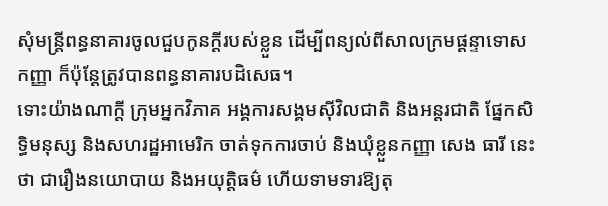សុំមន្ត្រីពន្ធនាគារចូលជួបកូនក្តីរបស់ខ្លួន ដើម្បីពន្យល់ពីសាលក្រមផ្ដន្ទាទោសកញ្ញា ក៏ប៉ុន្តែត្រូវបានពន្ធនាគារបដិសេធ។
ទោះយ៉ាងណាក្ដី ក្រុមអ្នកវិភាគ អង្គការសង្គមស៊ីវិលជាតិ និងអន្តរជាតិ ផ្នែកសិទ្ធិមនុស្ស និងសហរដ្ឋអាមេរិក ចាត់ទុកការចាប់ និងឃុំខ្លួនកញ្ញា សេង ធារី នេះថា ជារឿងនយោបាយ និងអយុត្តិធម៌ ហើយទាមទារឱ្យតុ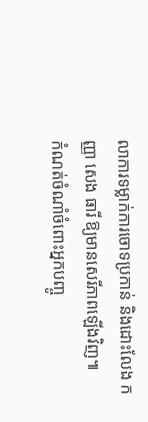លាការទម្លាក់ការចោទប្រកាន់ និងដោះលែង កញ្ញា សេង ធារី ឱ្យមានសេរីភាពឡើងវិញ៕
កំណត់ចំណាំចំពោះអ្នកបញ្ចូ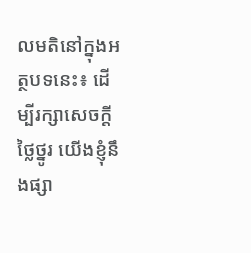លមតិនៅក្នុងអត្ថបទនេះ៖ ដើម្បីរក្សាសេចក្ដីថ្លៃថ្នូរ យើងខ្ញុំនឹងផ្សា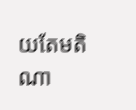យតែមតិណា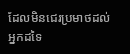ដែលមិនជេរប្រមាថដល់អ្នកដទៃ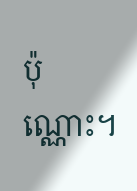ប៉ុណ្ណោះ។